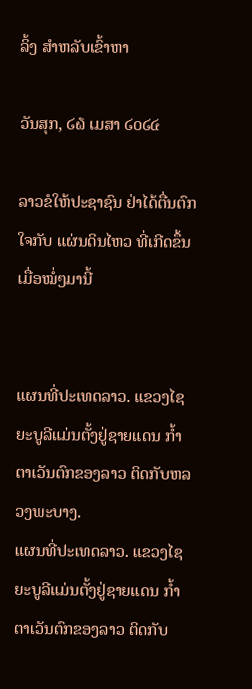ລິ້ງ ສຳຫລັບເຂົ້າຫາ

ວັນສຸກ, ໒໖ ເມສາ ໒໐໒໔

ລາວຂໍໃຫ້ປະຊາຊົນ ຢ່າໄດ້ຕື່ນຕົກໃຈກັບ ແຜ່ນດິນໄຫວ ທີ່ເກີດຂຶ້ນເມື່ອໝໍ່ໆມານີ້


ແຜນທີ່ປະເທດລາວ. ແຂວງໄຊຍະບູລີແມ່ນຕັ້ງຢູ່ຊາຍແດນ ກໍ້າຕາເວັນຕົກຂອງລາວ ຕິດກັບຫລວງພະບາງ.
ແຜນທີ່ປະເທດລາວ. ແຂວງໄຊຍະບູລີແມ່ນຕັ້ງຢູ່ຊາຍແດນ ກໍ້າຕາເວັນຕົກຂອງລາວ ຕິດກັບ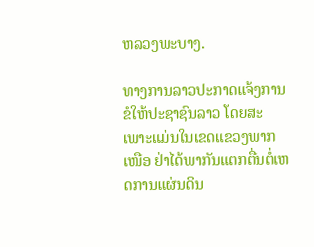ຫລວງພະບາງ.

ທາງການລາວປະກາດແຈ້ງການຂໍໃຫ້ປະຊາຊົນລາວ ໂດຍສະເພາະແມ່ນໃນເຂດແຂວງພາກ ເໜືອ ຢ່າໄດ້ພາກັນແຕກຕື່ນຕໍ່ເຫດການແຜ່ນດິນ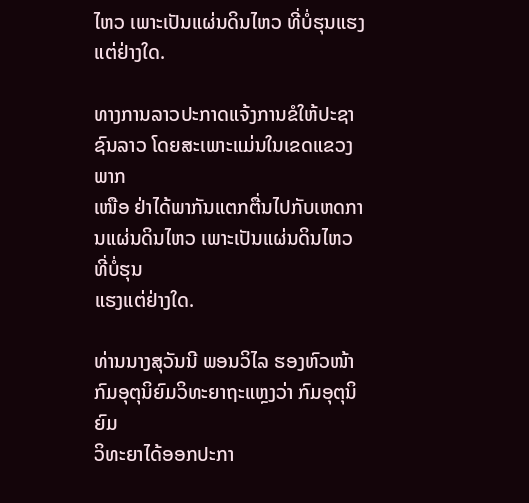ໄຫວ ເພາະເປັນແຜ່ນດິນໄຫວ ທີ່ບໍ່ຮຸນແຮງ ແຕ່ຢ່າງໃດ.

ທາງການລາວປະກາດແຈ້ງການຂໍໃຫ້ປະຊາຊົນລາວ ໂດຍສະເພາະແມ່ນໃນເຂດແຂວງພາກ
ເໜືອ ຢ່າໄດ້ພາກັນແຕກຕື່ນໄປກັບເຫດການແຜ່ນດິນໄຫວ ເພາະເປັນແຜ່ນດິນໄຫວທີ່ບໍ່ຮຸນ
ແຮງແຕ່ຢ່າງໃດ.

ທ່ານນາງສຸວັນນີ ພອນວິໄລ ຮອງຫົວໜ້າກົມອຸຕຸນິຍົມວິທະຍາຖະແຫຼງວ່າ ກົມອຸຕຸນິຍົມ
ວິທະຍາໄດ້ອອກປະກາ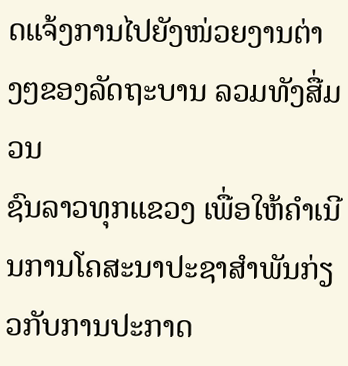ດແຈ້ງການໄປຍັງໜ່ວຍງານຕ່າງໆຂອງລັດຖະບານ ລວມທັງສື່ມວນ
ຊົນລາວທຸກແຂວງ ເພື່ອໃຫ້ຄໍາເນີນການໂຄສະນາປະຊາສໍາພັນກ່ຽວກັບການປະກາດ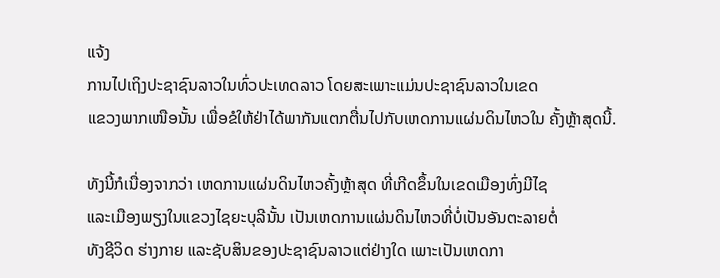ແຈ້ງ
ການໄປເຖິງປະຊາຊົນລາວໃນທົ່ວປະເທດລາວ ໂດຍສະເພາະແມ່ນປະຊາຊົນລາວໃນເຂດ
ແຂວງພາກເໜືອນັ້ນ ເພື່ອຂໍໃຫ້ຢ່າໄດ້ພາກັນແຕກຕື່ນໄປກັບເຫດການແຜ່ນດິນໄຫວໃນ ຄັ້ງຫຼ້າສຸດນີ້.

ທັງນີ້ກໍເນື່ອງຈາກວ່າ ເຫດການແຜ່ນດິນໄຫວຄັ້ງຫຼ້າສຸດ ທີ່ເກີດຂຶ້ນໃນເຂດເມືອງທົ່ງມີໄຊ
ແລະເມືອງພຽງໃນແຂວງໄຊຍະບຸລີນັ້ນ ເປັນເຫດການແຜ່ນດິນໄຫວທີ່ບໍ່ເປັນອັນຕະລາຍຕໍ່
ທັງຊີວິດ ຮ່າງກາຍ ແລະຊັບສິນຂອງປະຊາຊົນລາວແຕ່ຢ່າງໃດ ເພາະເປັນເຫດກາ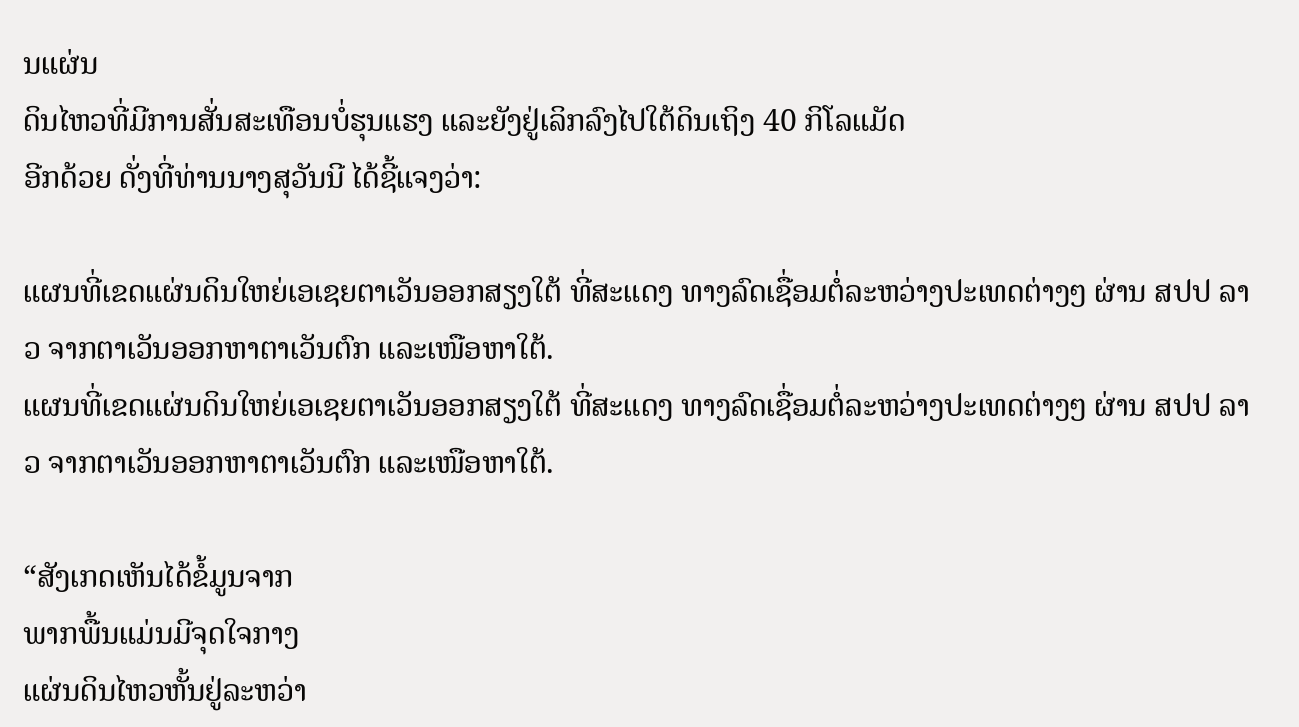ນແຜ່ນ
ດິນໄຫວທີ່ມີການສັ່ນສະເທືອນບໍ່ຮຸນແຮງ ແລະຍັງຢູ່ເລິກລົງໄປໃຕ້ດິນເຖິງ 40 ກິໂລແມັດ
ອີກດ້ວຍ ດັ່ງທີ່ທ່ານນາງສຸວັນນີ ໄດ້ຊີ້ແຈງວ່າ:

ແຜນທີ່ເຂດແຜ່ນດິນໃຫຍ່ເອເຊຍຕາເວັນອອກສຽງໃຕ້ ທີ່ສະແດງ ທາງລົດເຊື່ອມຕໍ່ລະຫວ່າງປະເທດຕ່າງໆ ຜ່ານ ສປປ ລາວ ຈາກຕາເວັນອອກຫາຕາເວັນຕົກ ແລະເໜືອຫາໃຕ້.
ແຜນທີ່ເຂດແຜ່ນດິນໃຫຍ່ເອເຊຍຕາເວັນອອກສຽງໃຕ້ ທີ່ສະແດງ ທາງລົດເຊື່ອມຕໍ່ລະຫວ່າງປະເທດຕ່າງໆ ຜ່ານ ສປປ ລາວ ຈາກຕາເວັນອອກຫາຕາເວັນຕົກ ແລະເໜືອຫາໃຕ້.

“ສັງເກດເຫັນໄດ້ຂໍ້ມູນຈາກ
ພາກພື້ນແມ່ນມີຈຸດໃຈກາງ
ແຜ່ນດິນໄຫວຫັ້ນຢູ່ລະຫວ່າ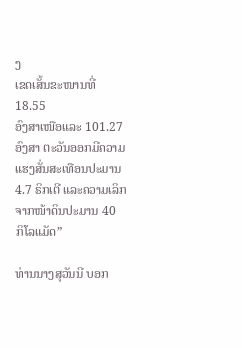ງ
ເຂດເສັ້ນຂະໜານທີ່ 18.55
ອົງສາເໜືອແລະ 101.27
ອົງສາ ຕະວັນອອກມີຄວາມ
ແຮງສັ່ນສະເທືອນປະມານ
4.7 ຣິກເຕີ ແລະຄວາມເລິກ
ຈາກໜ້າດິນປະມານ 40
ກິໂລແມັດ”

ທ່ານນາງສຸວັນນີ ບອກ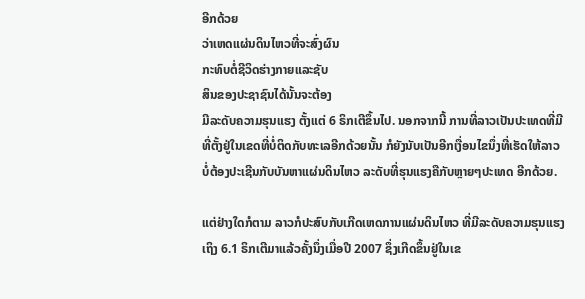ອີກດ້ວຍ
ວ່າເຫດແຜ່ນດິນໄຫວທີ່ຈະສົ່ງຜົນ
ກະທົບຕໍ່ຊີວິດຮ່າງກາຍແລະຊັບ
ສິນຂອງປະຊາຊົນໄດ້ນັ້ນຈະຕ້ອງ
ມີລະດັບຄວາມຮຸນແຮງ ຕັ້ງແຕ່ 6 ຣິກເຕີຂຶ້ນໄປ. ນອກຈາກນີ້ ການທີ່ລາວເປັນປະເທດທີ່ມີ
ທີ່ຕັ້ງຢູ່ໃນເຂດທີ່ບໍ່ຕິດກັບທະເລອີກດ້ວຍນັ້ນ ກໍຍັງນັບເປັນອີກເງື່ອນໄຂນຶ່ງທີ່ເຮັດໃຫ້ລາວ
ບໍ່ຕ້ອງປະເຊີນກັບບັນຫາແຜ່ນດິນໄຫວ ລະດັບທີ່ຮຸນແຮງຄືກັບຫຼາຍໆປະເທດ ອີກດ້ວຍ.

ແຕ່ຢ່າງໃດກໍຕາມ ລາວກໍປະສົບກັບເກີດເຫດການແຜ່ນດິນໄຫວ ທີ່ມີລະດັບຄວາມຮຸນແຮງ
ເຖິງ 6.1 ຣິກເຕີມາແລ້ວຄັ້ງນຶ່ງເມື່ອປີ 2007 ຊຶ່ງເກີດຂຶ້ນຢູ່ໃນເຂ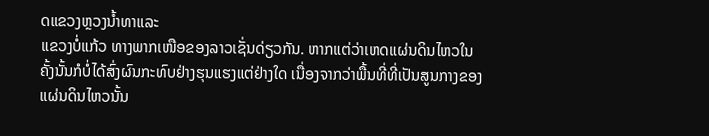ດແຂວງຫຼວງນໍ້າທາແລະ
ແຂວງບໍ່ແກ້ວ ທາງພາກເໜືອຂອງລາວເຊັ່ນດ່ຽວກັນ. ຫາກແຕ່ວ່າເຫດແຜ່ນດິນໄຫວໃນ
ຄັ້ງນັ້ນກໍບໍ່ໄດ້ສົ່ງຜົນກະທົບຢ່າງຮຸນແຮງແຕ່ຢ່າງໃດ ເນື່ອງຈາກວ່າພື້ນທີ່ທີ່ເປັນສູນກາງຂອງ
ແຜ່ນດິນໄຫວນັ້ນ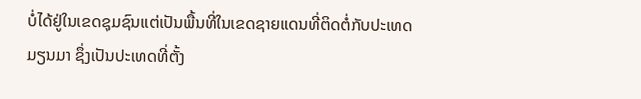ບໍ່ໄດ້ຢູ່ໃນເຂດຊຸມຊົນແຕ່ເປັນພື້ນທີ່ໃນເຂດຊາຍແດນທີ່ຕິດຕໍ່ກັບປະເທດ
ມຽນມາ ຊຶ່ງເປັນປະເທດທີ່ຕັ້ງ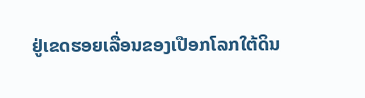ຢູ່ເຂດຮອຍເລື່ອນຂອງເປືອກໂລກໃຕ້ດິນ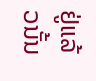ຢູ່ແລ້ວນັ້ນ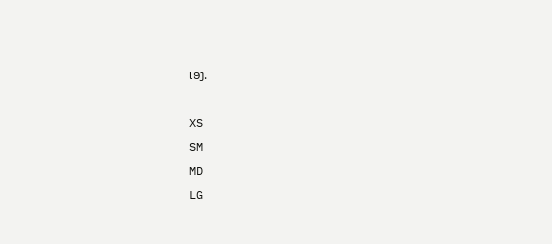ເອງ.

XS
SM
MD
LG